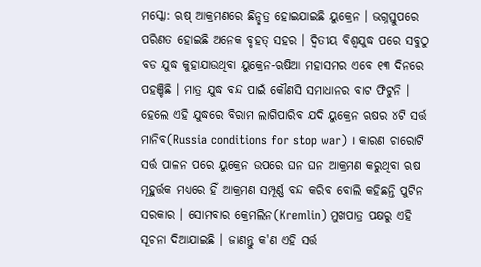ମସ୍କୋ: ଋଷ୍ ଆକ୍ରମଣରେ ଛିନ୍ଛତ୍ର ହୋଇଯାଇଛି ୟୁକ୍ରେନ । ଭଗ୍ନସ୍ତୁପରେ ପରିଣତ ହୋଇଛି ଅନେକ ବୃହତ୍ ସହର । ଦ୍ବିତୀୟ ବିଶ୍ବଯୁଦ୍ଧ ପରେ ସବୁଠୁ ବଡ ଯୁଦ୍ଧ କୁହାଯାଉଥିବା ୟୁକ୍ରେନ-ଋଷିଆ ମହାସମର ଏବେ ୧୩ ଦିନରେ ପହଞ୍ଚିଛି । ମାତ୍ର ଯୁଦ୍ଧ ବନ୍ଦ ପାଇଁ କୌଣସି ସମାଧାନର ବାଟ ଫିଟୁନି । ହେଲେ ଏହି ଯୁଦ୍ଧରେ ବିରାମ ଲାଗିପାରିବ ଯଦି ୟୁକ୍ରେନ ଋଷର ୪ଟି ସର୍ତ୍ତ ମାନିବ(Russia conditions for stop war) । କାରଣ ଚାରୋଟି ସର୍ତ୍ତ ପାଳନ ପରେ ୟୁକ୍ରେନ ଉପରେ ଘନ ଘନ ଆକ୍ରମଣ କରୁଥିବା ଋଷ ମୂହୁର୍ତ୍ତକ ମଧ୍ୟରେ ହିଁ ଆକ୍ରମଣ ସମ୍ପୂର୍ଣ୍ଣ ବନ୍ଦ କରିବ ବୋଲି କହିଛନ୍ତି ପୁଟିନ ସରକାର । ସୋମବାର କ୍ରେମଲିନ(Kremlin) ମୁଖପାତ୍ର ପକ୍ଷରୁ ଏହି ସୂଚନା ଦିଆଯାଇଛି । ଜାଣନ୍ତୁ କ'ଣ ଏହି ସର୍ତ୍ତ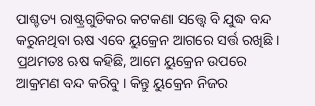ପାଶ୍ଚତ୍ୟ ରାଷ୍ଟ୍ରଗୁଡିକର କଟକଣା ସତ୍ତ୍ବେ ବି ଯୁଦ୍ଧ ବନ୍ଦ କରୁନଥିବା ଋଷ ଏବେ ୟୁକ୍ରେନ ଆଗରେ ସର୍ତ୍ତ ରଖିଛି । ପ୍ରଥମତଃ ଋଷ କହିଛି, ଆମେ ୟୁକ୍ରେନ ଉପରେ ଆକ୍ରମଣ ବନ୍ଦ କରିବୁ । କିନ୍ତୁ ୟୁକ୍ରେନ ନିଜର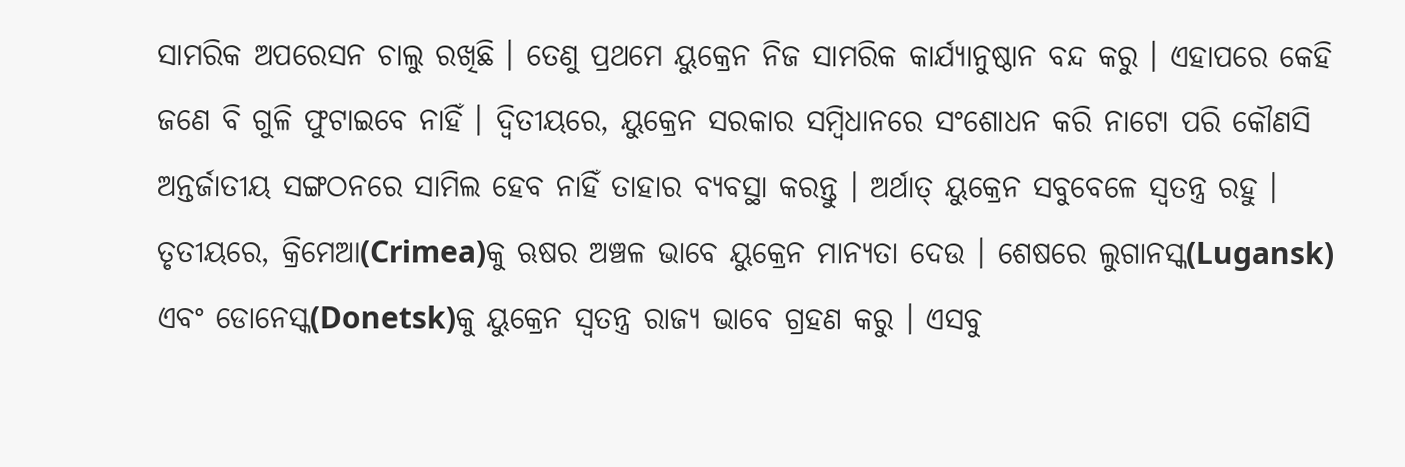ସାମରିକ ଅପରେସନ ଚାଲୁ ରଖିଛି । ତେଣୁ ପ୍ରଥମେ ୟୁକ୍ରେନ ନିଜ ସାମରିକ କାର୍ଯ୍ୟାନୁଷ୍ଠାନ ବନ୍ଦ କରୁ । ଏହାପରେ କେହି ଜଣେ ବି ଗୁଳି ଫୁଟାଇବେ ନାହିଁ । ଦ୍ବିତୀୟରେ, ୟୁକ୍ରେନ ସରକାର ସମ୍ବିଧାନରେ ସଂଶୋଧନ କରି ନାଟୋ ପରି କୌଣସି ଅନ୍ତର୍ଜାତୀୟ ସଙ୍ଗଠନରେ ସାମିଲ ହେବ ନାହିଁ ତାହାର ବ୍ୟବସ୍ଥା କରନ୍ତୁ । ଅର୍ଥାତ୍ ୟୁକ୍ରେନ ସବୁବେଳେ ସ୍ବତନ୍ତ୍ର ରହୁ ।
ତୃତୀୟରେ, କ୍ରିମେଆ(Crimea)କୁ ଋଷର ଅଞ୍ଚଳ ଭାବେ ୟୁକ୍ରେନ ମାନ୍ୟତା ଦେଉ । ଶେଷରେ ଲୁଗାନସ୍କ(Lugansk) ଏବଂ ଡୋନେସ୍କ(Donetsk)କୁ ୟୁକ୍ରେନ ସ୍ବତନ୍ତ୍ର ରାଜ୍ୟ ଭାବେ ଗ୍ରହଣ କରୁ । ଏସବୁ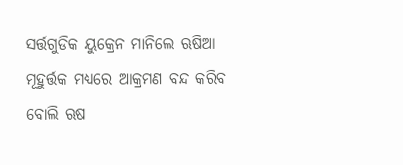ସର୍ତ୍ତଗୁଡିକ ୟୁକ୍ରେନ ମାନିଲେ ଋଷିଆ ମୂହୁର୍ତ୍ତକ ମଧ୍ୟରେ ଆକ୍ରମଣ ବନ୍ଦ କରିବ ବୋଲି ଋଷ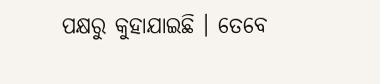ପକ୍ଷରୁ କୁହାଯାଇଛି । ତେବେ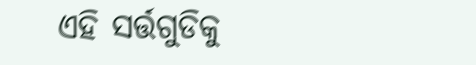ଏହି ସର୍ତ୍ତଗୁଡିକୁ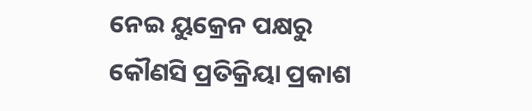ନେଇ ୟୁକ୍ରେନ ପକ୍ଷରୁ କୌଣସି ପ୍ରତିକ୍ରିୟା ପ୍ରକାଶ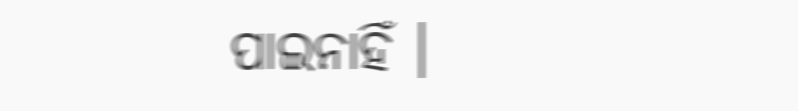ପାଇନାହିଁ ।